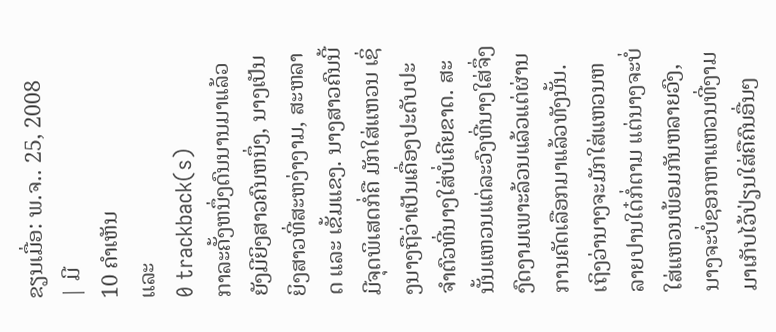ຂຽນເມື່ອ: ພ.ຈ.. 25, 2008
| ມີ
10 ຄຳເຫັນ
ແລະ
0 trackback(s)
ກາລະຄັ້ງຫນຶ່ງດົນນານມາແລ້ວ ຍັງມີຍິງສາວຄົນຫນຶ່ງ, ນາງເປັນຍິງສາວທີ່ສະຫງ່າງາມ, ສະຫລາດ ແລະ ເຂັ້ມແຂງ. ນາງສາວຄົນນີ້ມີຈຸດພິເສດກໍ່ຄື ມັກໃສ່ແຫວນ ເຊິ່ງນາງຖືວ່າເປັນເຄື່ອງປະດັບປະຈຳຕົວທີ່ນາງໃສ່ບໍ່ເຄີຍຂາດ. ສະນັ້ນແຫວນແຕ່ລະວົງທີ່ນາງໃສ່ຈຶ່ງງົດງາມເພາະລ້ວນແລ້ວແຕ່ຜ່ານການຄັດເລືອກມາແລ້ວທັງນັ້ນ. ເຖິງວ່ານາງຈະມັກໃສ່ແຫວນຫລາຍປານໃດ໋ກໍ່ຕາມ ແຕ່ນາງຈະບໍ່ໃສ່ແຫວນພ້ອມກັນຫລາຍວົງ, ນາງຈະບໍ່ຊອກຫາແຫວນທີ່ງາມມາເກັບໄວ້ປ່ຽນໃສ່ຄືຄົນອື່ນໆ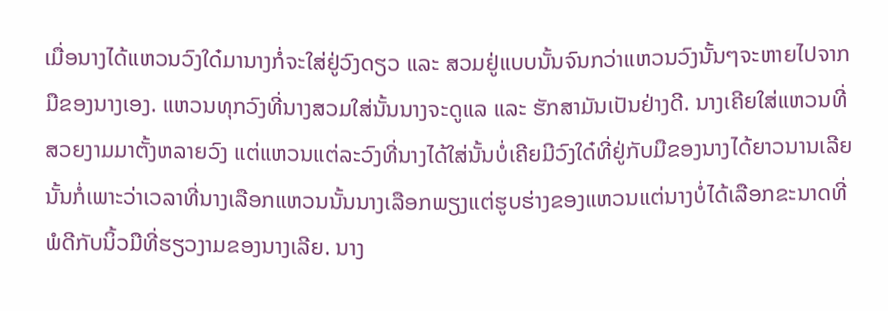ເມື່ອນາງໄດ້ແຫວນວົງໃດ໋ມານາງກໍ່ຈະໃສ່ຢູ່ວົງດຽວ ແລະ ສວມຢູ່ແບບນັ້ນຈົນກວ່າແຫວນວົງນັ້ນໆຈະຫາຍໄປຈາກມືຂອງນາງເອງ. ແຫວນທຸກວົງທີ່ນາງສວມໃສ່ນັ້ນນາງຈະດູແລ ແລະ ຮັກສາມັນເປັນຢ່າງດີ. ນາງເຄີຍໃສ່ແຫວນທີ່ສວຍງາມມາຕັ້ງຫລາຍວົງ ແຕ່ແຫວນແຕ່ລະວົງທີ່ນາງໄດ້ໃສ່ນັ້ນບໍ່ເຄີຍມີວົງໃດ໋ທີ່ຢູ່ກັບມືຂອງນາງໄດ້ຍາວນານເລີຍນັ້ນກໍ່ເພາະວ່າເວລາທີ່ນາງເລືອກແຫວນນັ້ນນາງເລືອກພຽງແຕ່ຮູບຮ່າງຂອງແຫວນແຕ່ນາງບໍ່ໄດ້ເລືອກຂະນາດທີ່ພໍດີກັບນິ້ວມືທີ່ຮຽວງາມຂອງນາງເລີຍ. ນາງ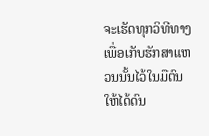ຈະເຮັດທຸກວິທີທາງເພື່ອເກັບຮັກສາແຫວນນັ້ນໄວ້ໃນມືຕົນໃຫ້ໄດ້ດົນ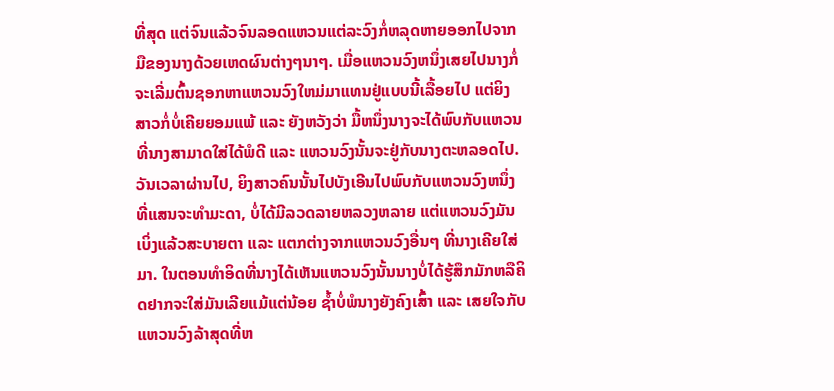ທີ່ສຸດ ແຕ່ຈົນແລ້ວຈົນລອດແຫວນແຕ່ລະວົງກໍ່ຫລຸດຫາຍອອກໄປຈາກມືຂອງນາງດ້ວຍເຫດຜົນຕ່າງໆນາໆ. ເມື່ອແຫວນວົງຫນຶ່ງເສຍໄປນາງກໍ່ຈະເລີ່ມຕົ້ນຊອກຫາແຫວນວົງໃຫມ່ມາແທນຢູ່ແບບນີ້ເລື້ອຍໄປ ແຕ່ຍິງສາວກໍ່ບໍ່ເຄີຍຍອມແພ້ ແລະ ຍັງຫວັງວ່າ ມື້ຫນຶ່ງນາງຈະໄດ້ພົບກັບແຫວນທີ່ນາງສາມາດໃສ່ໄດ້ພໍດີ ແລະ ແຫວນວົງນັ້ນຈະຢູ່ກັບນາງຕະຫລອດໄປ.
ວັນເວລາຜ່ານໄປ, ຍິງສາວຄົນນັ້ນໄປບັງເອີນໄປພົບກັບແຫວນວົງຫນຶ່ງທີ່ແສນຈະທຳມະດາ, ບໍ່ໄດ້ມີລວດລາຍຫລວງຫລາຍ ແຕ່ແຫວນວົງມັນເບິ່ງແລ້ວສະບາຍຕາ ແລະ ແຕກຕ່າງຈາກແຫວນວົງອື່ນໆ ທີ່ນາງເຄີຍໃສ່ມາ. ໃນຕອນທຳອິດທີ່ນາງໄດ້ເຫັນແຫວນວົງນັ້ນນາງບໍ່ໄດ້ຮູ້ສຶກມັກຫລືຄິດຢາກຈະໃສ່ມັນເລີຍແມ້ແຕ່ນ້ອຍ ຊ້ຳບໍ່ພໍນາງຍັງຄົງເສົ້າ ແລະ ເສຍໃຈກັບແຫວນວົງລ້າສຸດທີ່ຫ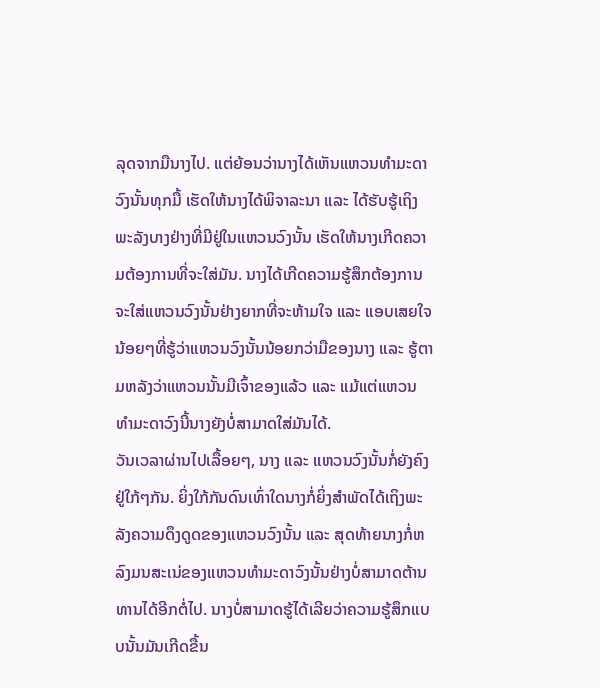ລຸດຈາກມືນາງໄປ. ແຕ່ຍ້ອນວ່ານາງໄດ້ເຫັນແຫວນທຳມະດາວົງນັ້ນທຸກມື້ ເຮັດໃຫ້ນາງໄດ້ພິຈາລະນາ ແລະ ໄດ້ຮັບຮູ້ເຖິງພະລັງບາງຢ່າງທີ່ມີຢູ່ໃນແຫວນວົງນັ້ນ ເຮັດໃຫ້ນາງເກີດຄວາມຕ້ອງການທີ່ຈະໃສ່ມັນ. ນາງໄດ້ເກີດຄວາມຮູ້ສຶກຕ້ອງການຈະໃສ່ແຫວນວົງນັ້ນຢ່າງຍາກທີ່ຈະຫ້າມໃຈ ແລະ ແອບເສຍໃຈນ້ອຍໆທີ່ຮູ້ວ່າແຫວນວົງນັ້ນນ້ອຍກວ່າມືຂອງນາງ ແລະ ຮູ້ຕາມຫລັງວ່າແຫວນນັ້ນມີເຈົ້າຂອງແລ້ວ ແລະ ແມ້ແຕ່ແຫວນທຳມະດາວົງນີ້ນາງຍັງບໍ່ສາມາດໃສ່ມັນໄດ້.
ວັນເວລາຜ່ານໄປເລື້ອຍໆ, ນາງ ແລະ ແຫວນວົງນັ້ນກໍ່ຍັງຄົງຢູ່ໃກ້ໆກັນ. ຍິ່ງໃກ້ກັນດົນເທົ່າໃດນາງກໍ່ຍິ່ງສຳພັດໄດ້ເຖິງພະລັງຄວາມດຶງດູດຂອງແຫວນວົງນັ້ນ ແລະ ສຸດທ້າຍນາງກໍ່ຫລົງມນສະເນ່ຂອງແຫວນທຳມະດາວົງນັ້ນຢ່າງບໍ່ສາມາດຕ້ານທານໄດ້ອີກຕໍ່ໄປ. ນາງບໍ່ສາມາດຮູ້ໄດ້ເລີຍວ່າຄວາມຮູ້ສຶກແບບນັ້ນມັນເກີດຂື້ນ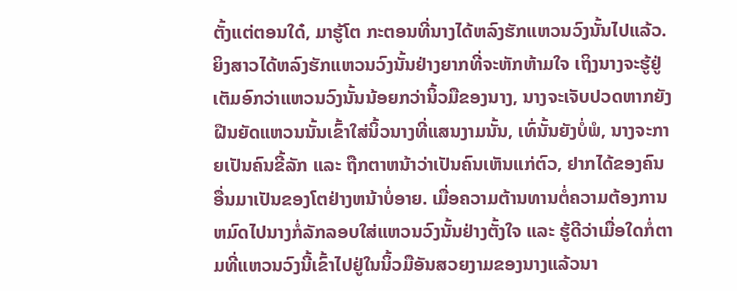ຕັ້ງແຕ່ຕອນໃດ໋, ມາຮູ້ໂຕ ກະຕອນທີ່ນາງໄດ້ຫລົງຮັກແຫວນວົງນັ້ນໄປແລ້ວ.
ຍິງສາວໄດ້ຫລົງຮັກແຫວນວົງນັ້ນຢ່າງຍາກທີ່ຈະຫັກຫ້າມໃຈ ເຖິງນາງຈະຮູ້ຢູ່ເຕັມອົກວ່າແຫວນວົງນັ້ນນ້ອຍກວ່ານິ້ວມືຂອງນາງ, ນາງຈະເຈັບປວດຫາກຍັງຝືນຍັດແຫວນນັ້ນເຂົ້າໃສ່ນິ້ວນາງທີ່ແສນງາມນັ້ນ, ເທົ່ນັ້ນຍັງບໍ່ພໍ, ນາງຈະກາຍເປັນຄົນຂີ້ລັກ ແລະ ຖືກຕາຫນ້າວ່າເປັນຄົນເຫັນແກ່ຕົວ, ຢາກໄດ້ຂອງຄົນອື່ນມາເປັນຂອງໂຕຢ່າງຫນ້າບໍ່ອາຍ. ເມື່ອຄວາມຕ້ານທານຕໍ່ຄວາມຕ້ອງການຫມົດໄປນາງກໍ່ລັກລອບໃສ່ແຫວນວົງນັ້ນຢ່າງຕັ້ງໃຈ ແລະ ຮູ້ດີວ່າເມື່ອໃດກໍ່ຕາມທີ່ແຫວນວົງນີ້ເຂົ້າໄປຢູ່ໃນນິ້ວມືອັນສວຍງາມຂອງນາງແລ້ວນາ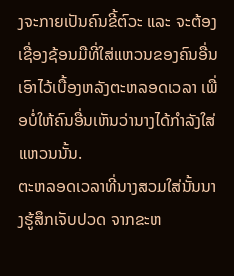ງຈະກາຍເປັນຄົນຂີ້ຕົວະ ແລະ ຈະຕ້ອງເຊື່ອງຊ້ອນມືທີ່ໃສ່ແຫວນຂອງຄົນອື່ນເອົາໄວ້ເບື້ອງຫລັງຕະຫລອດເວລາ ເພື່ອບໍ່ໃຫ້ຄົນອື່ນເຫັນວ່ານາງໄດ້ກຳລັງໃສ່ແຫວນນັ້ນ.
ຕະຫລອດເວລາທີ່ນາງສວມໃສ່ນັ້ນນາງຮູ້ສຶກເຈັບປວດ ຈາກຂະຫ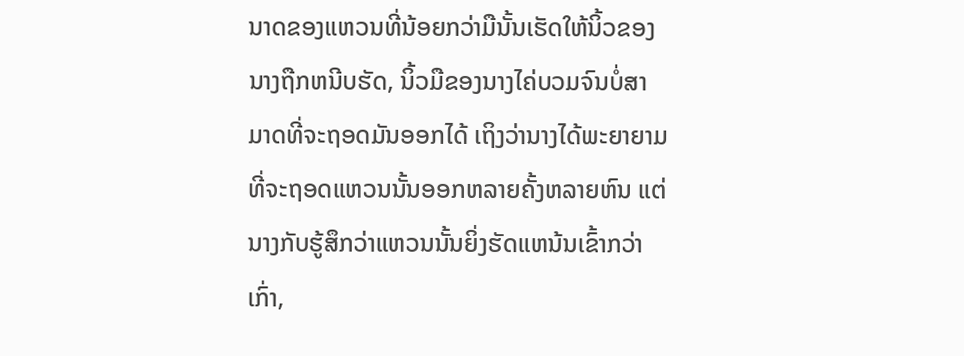ນາດຂອງແຫວນທີ່ນ້ອຍກວ່າມືນັ້ນເຮັດໃຫ້ນິ້ວຂອງນາງຖືກຫນີບຮັດ, ນິ້ວມືຂອງນາງໄຄ່ບວມຈົນບໍ່ສາມາດທີ່ຈະຖອດມັນອອກໄດ້ ເຖິງວ່ານາງໄດ້ພະຍາຍາມທີ່ຈະຖອດແຫວນນັ້ນອອກຫລາຍຄັ້ງຫລາຍຫົນ ແຕ່ນາງກັບຮູ້ສຶກວ່າແຫວນນັ້ນຍິ່ງຮັດແຫນ້ນເຂົ້າກວ່າເກົ່າ,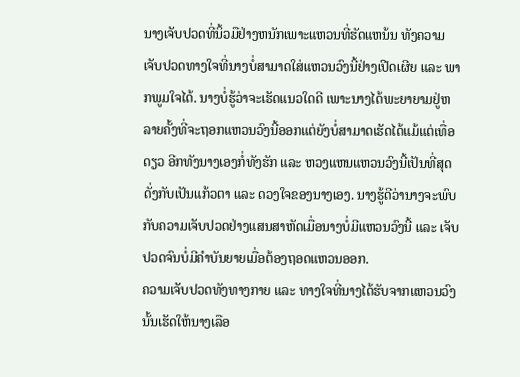ນາງເຈັບປວດທີ່ນິ້ວມືຢ່າງຫນັກເພາະແຫວນທີ່ຮັດແຫນ້ນ ທັງຄວາມເຈັບປວດທາງໃຈທີ່ນາງບໍ່ສາມາດໃສ່ແຫວນວົງນີ້ຢ່າງເປີດເຜີຍ ແລະ ພາກພູມໃຈໄດ້. ນາງບໍ່ຮູ້ວ່າຈະເຮັດແນວໃດດີ ເພາະນາງໄດ້ພະຍາຍາມຢູ່ຫລາຍຄັ້ງທີ່ຈະຖອກແຫວນວົງນີ້ອອກແຕ່ຍັງບໍ່ສາມາດເຮັດໄດ້ແມ້ແຕ່ເທື່ອດຽວ ອີກທັງນາງເອງກໍ່ທັງຮັກ ແລະ ຫວງແຫນແຫວນວົງນີ້ເປັນທີ່ສຸດດັ່ງກັບເປັນແກ້ວຕາ ແລະ ດວງໃຈຂອງນາງເອງ. ນາງຮູ້ດີວ່ານາງຈະພົບກັບຄວາມເຈັບປວດຢ່າງແສນສາຫັດເມື່ອນາງບໍ່ມີແຫວນວົງນີ້ ແລະ ເຈັບປວດຈົນບໍ່ມີຄຳບັນຍາຍເມື່ອຕ້ອງຖອດແຫວນອອກ.
ຄວາມເຈັບປວດທັງທາງກາຍ ແລະ ທາງໃຈທີ່ນາງໄດ້ຮັບຈາກແຫວນວົງນັ້ນເຮັດໃຫ້ນາງເລືອ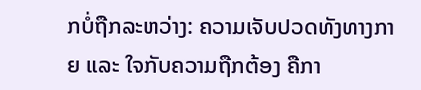ກບໍ່ຖືກລະຫວ່າງ: ຄວາມເຈັບປວດທັງທາງກາຍ ແລະ ໃຈກັບຄວາມຖືກຕ້ອງ ຄືກາ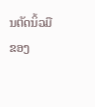ນຕັດນິ້ວມືຂອງ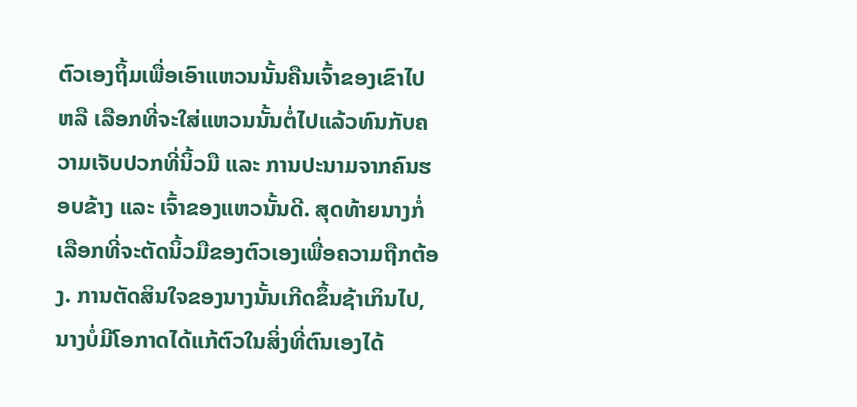ຕົວເອງຖິ້ມເພື່ອເອົາແຫວນນັ້ນຄືນເຈົ້າຂອງເຂົາໄປ ຫລື ເລືອກທີ່ຈະໃສ່ແຫວນນັ້ນຕໍ່ໄປແລ້ວທົນກັບຄວາມເຈັບປວກທີ່ນິ້ວມື ແລະ ການປະນາມຈາກຄົນຮອບຂ້າງ ແລະ ເຈົ້າຂອງແຫວນັ້ນດີ. ສຸດທ້າຍນາງກໍ່ເລືອກທີ່ຈະຕັດນິ້ວມືຂອງຕົວເອງເພື່ອຄວາມຖືກຕ້ອງ. ການຕັດສິນໃຈຂອງນາງນັ້ນເກີດຂຶ້ນຊ້າເກິນໄປ, ນາງບໍ່ມີໂອກາດໄດ້ແກ້ຕົວໃນສິ່ງທີ່ຕົນເອງໄດ້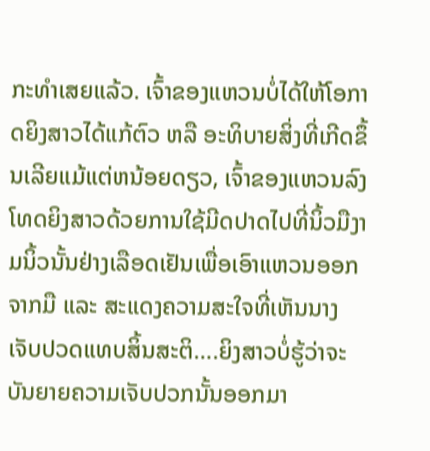ກະທຳເສຍແລ້ວ. ເຈົ້າຂອງແຫວນບໍ່ໄດ້ໃຫ້ໂອກາດຍິງສາວໄດ້ແກ້ຕົວ ຫລື ອະທິບາຍສິ່ງທີ່ເກີດຂຶ້ນເລີຍແມ້ແຕ່ຫນ້ອຍດຽວ, ເຈົ້າຂອງແຫວນລົງໂທດຍິງສາວດ້ວຍການໃຊ້ມີດປາດໄປທີ່ນິ້ວມືງາມນິ້ວນັ້ນຢ່າງເລືອດເຢັນເພື່ອເອົາແຫວນອອກຈາກມື ແລະ ສະແດງຄວາມສະໃຈທີ່ເຫັນນາງເຈັບປວດແທບສິ້ນສະຕິ….ຍິງສາວບໍ່ຮູ້ວ່າຈະບັນຍາຍຄວາມເຈັບປວກນັ້ນອອກມາ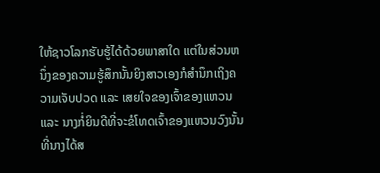ໃຫ້ຊາວໂລກຮັບຮູ້ໄດ້ດ້ວຍພາສາໃດ ແຕ່ໃນສ່ວນຫນຶ່ງຂອງຄວາມຮູ້ສຶກນັ້ນຍິງສາວເອງກໍສຳນຶກເຖິງຄວາມເຈັບປວດ ແລະ ເສຍໃຈຂອງເຈົ້າຂອງແຫວນ ແລະ ນາງກໍ່ຍິນດີທີ່ຈະຂໍໂທດເຈົ້າຂອງແຫວນວົງນັ້ນ ທີ່ນາງໄດ້ສ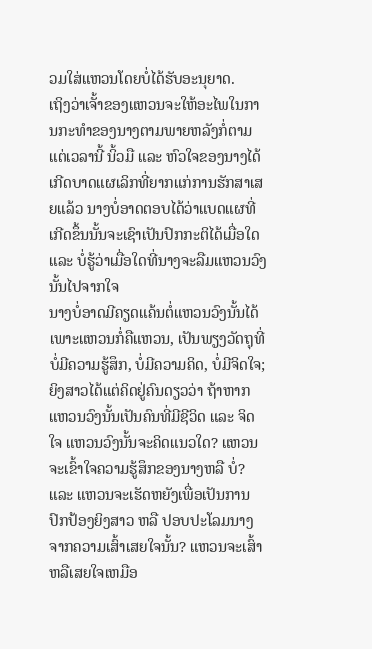ວມໃສ່ແຫວນໂດຍບໍ່ໄດ້ຮັບອະນຸຍາດ.
ເຖິງວ່າເຈັ້າຂອງແຫວນຈະໃຫ້ອະໄພໃນການກະທຳຂອງນາງຕາມພາຍຫລັງກໍ່ຕາມ ແຕ່ເວລານີ້ ນິ້ວມື ແລະ ຫົວໃຈຂອງນາງໄດ້ເກີດບາດແຜເລິກທີ່ຍາກແກ່ການຮັກສາເສຍແລ້ວ ນາງບໍ່ອາດຕອບໄດ້ວ່າແບດແຜທີ່ເກີດຂຶ້ນນັ້ນຈະເຊົາເປັນປົກກະຕິໄດ້ເມື່ອໃດ ແລະ ບໍ່ຮູ້ວ່າເມື່ອໃດທີ່ນາງຈະລືມແຫວນວົງນັ້ນໄປຈາກໃຈ
ນາງບໍ່ອາດມີຄຽດແຄ້ນຕໍ່ແຫວນວົງນັ້ນໄດ້ ເພາະແຫວນກໍ່ຄືແຫວນ, ເປັນພຽງວັດຖຸທີ່ບໍ່ມີຄວາມຮູ້ສຶກ, ບໍ່ມີຄວາມຄິດ, ບໍ່ມີຈິດໃຈ; ຍິງສາວໄດ້ແຕ່ຄິດຢູ່ຄົນດຽວວ່າ ຖ້າຫາກແຫວນວົງນັ້ນເປັນຄົນທີ່ມີຊີວິດ ແລະ ຈິດໃຈ ແຫວນວົງນັ້ນຈະຄິດແນວໃດ? ແຫວນຈະເຂົ້າໃຈຄວາມຮູ້ສຶກຂອງນາງຫລື ບໍ່? ແລະ ແຫວນຈະເຮັດຫຍັງເພື່ອເປັນການປົກປ້ອງຍິງສາວ ຫລື ປອບປະໂລມນາງຈາກຄວາມເສົ້າເສຍໃຈນັ້ນ? ແຫວນຈະເສົ້າຫລືເສຍໃຈເຫມືອ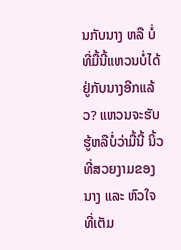ນກັບນາງ ຫລື ບໍ່ທີ່ມື້ນີ້ແຫວນບໍ່ໄດ້ຢູ່ກັບນາງອີກແລ້ວ? ແຫວນຈະຮັບຮູ້ຫລືບໍ່ວ່າມື້ນີ້ ນິ້ວທີ່ສວຍງາມຂອງນາງ ແລະ ຫົວໃຈທີ່ເຕັມ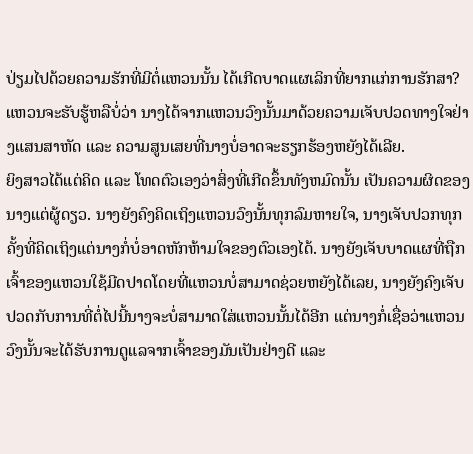ປ່ຽມໄປດ້ວຍຄວາມຮັກທີ່ມີຕໍ່ແຫວນນັ້ນ ໄດ້ເກີດບາດແຜເລິກທີ່ຍາກແກ່ການຮັກສາ? ແຫວນຈະຮັບຮູ້ຫລືບໍ່ວ່າ ນາງໄດ້ຈາກແຫວນວົງນັ້ນມາດ້ວຍຄວາມເຈັບປວດທາງໃຈຢ່າງແສນສາຫັດ ແລະ ຄວາມສູນເສຍທີ່ນາງບໍ່ອາດຈະຮຽກຮ້ອງຫຍັງໄດ້ເລີຍ.
ຍິງສາວໄດ້ແຕ່ຄິດ ແລະ ໂທດຕົວເອງວ່າສິ່ງທີ່ເກີດຂຶ້ນທັງຫມົດນັ້ນ ເປັນຄວາມຜິດຂອງນາງແຕ່ຜູ້ດຽວ. ນາງຍັງຄົງຄິດເຖິງແຫວນວົງນັ້ນທຸກລົມຫາຍໃຈ, ນາງເຈັບປວກທຸກຄັ້ງທີ່ຄິດເຖິງແຕ່ນາງກໍ່ບໍ່ອາດຫັກຫ້າມໃຈຂອງຕົວເອງໄດ້. ນາງຍັງເຈັບບາດແຜທີ່ຖືກເຈົ້າຂອງແຫວນໃຊ້ມີດປາດໂດຍທີ່ແຫວນບໍ່ສາມາດຊ່ວຍຫຍັງໄດ້ເລຍ, ນາງຍັງຄົງເຈັບປວດກັບການທີ່ຕໍ່ໄປນີ້ນາງຈະບໍ່ສາມາດໃສ່ແຫວນນັ້ນໄດ້ອີກ ແຕ່ນາງກໍ່ເຊື່ອວ່າແຫວນວົງນັ້ນຈະໄດ້ຮັບການດູແລຈາກເຈົ້າຂອງມັນເປັນຢ່າງດີ ແລະ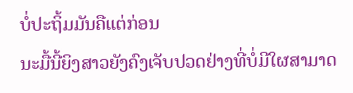ບໍ່ປະຖິ້ມມັນຄືແຕ່ກ່ອນ
ນະມື້ນີ້ຍິງສາວຍັງຄົງເຈັບປວດຢ່າງທີ່ບໍ່ມີໃຜສາມາດ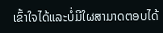ເຂົ້າໃຈໄດ້ແລະບໍ່ມີໃຜສາມາດຕອບໄດ້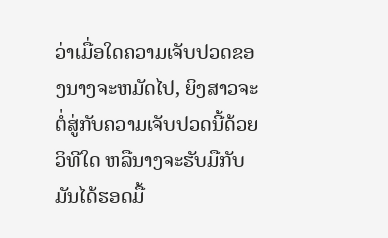ວ່າເມື່ອໃດຄວາມເຈັບປວດຂອງນາງຈະຫມັດໄປ, ຍິງສາວຈະຕໍ່ສູ່ກັບຄວາມເຈັບປວດນີ້ດ້ວຍວິທີໃດ ຫລືນາງຈະຮັບມືກັບມັນໄດ້ຮອດມື້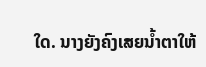ໃດ. ນາງຍັງຄົງເສຍນ້ຳຕາໃຫ້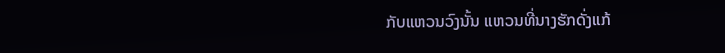ກັບແຫວນວົງນັ້ນ ແຫວນທີ່ນາງຮັກດັ່ງແກ້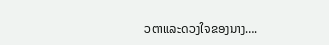ວຕາແລະດວງໃຈຂອງນາງ….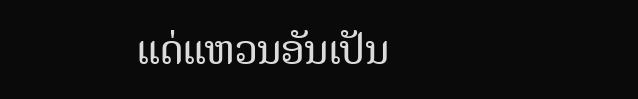ແດ່ແຫວນອັນເປັນ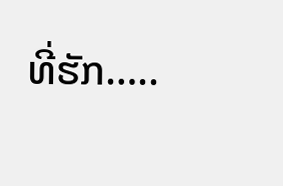ທີ່ຮັກ…..